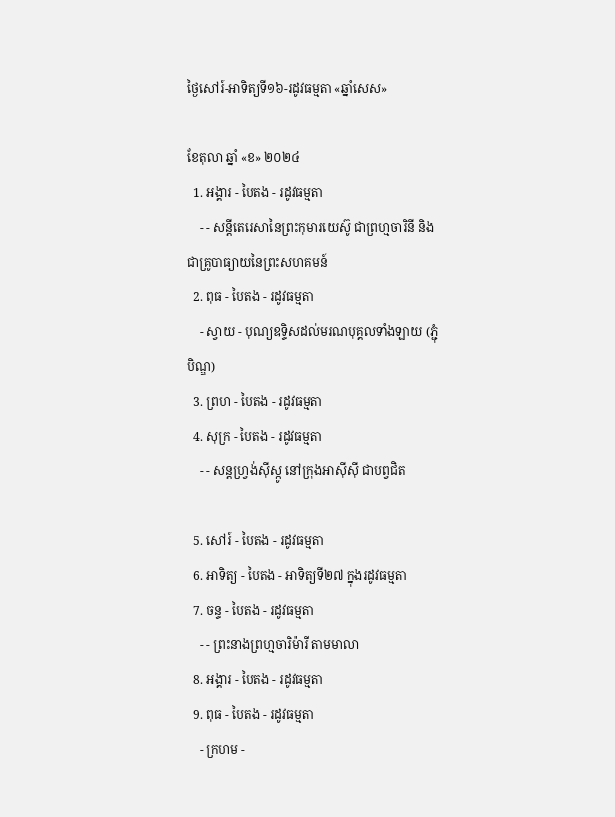ថ្ងៃសៅរ៍-អាទិត្យទី១៦-រដូវធម្មតា «ឆ្នាំសេស»

ខែតុលា ឆ្នាំ «ខ» ២០២៤
  1. អង្គារ - បៃតង - រដូវធម្មតា
    - - សន្តីតេរេសានៃព្រះកុមារយេស៊ូ ជាព្រហ្មចារិនី និងជាគ្រូបាធ្យាយនៃព្រះសហគមន៍
  2. ពុធ - បៃតង - រដូវធម្មតា
    - ស្វាយ - បុណ្យឧទ្ទិសដល់មរណបុគ្គលទាំងឡាយ (ភ្ជុំបិណ្ឌ)
  3. ព្រហ - បៃតង - រដូវធម្មតា
  4. សុក្រ - បៃតង - រដូវធម្មតា
    - - សន្តហ្វ្រង់ស៊ីស្កូ នៅក្រុងអាស៊ីស៊ី ជាបព្វជិត

  5. សៅរ៍ - បៃតង - រដូវធម្មតា
  6. អាទិត្យ - បៃតង - អាទិត្យទី២៧ ក្នុងរដូវធម្មតា
  7. ចន្ទ - បៃតង - រដូវធម្មតា
    - - ព្រះនាងព្រហ្មចារិម៉ារី តាមមាលា
  8. អង្គារ - បៃតង - រដូវធម្មតា
  9. ពុធ - បៃតង - រដូវធម្មតា
    - ក្រហម -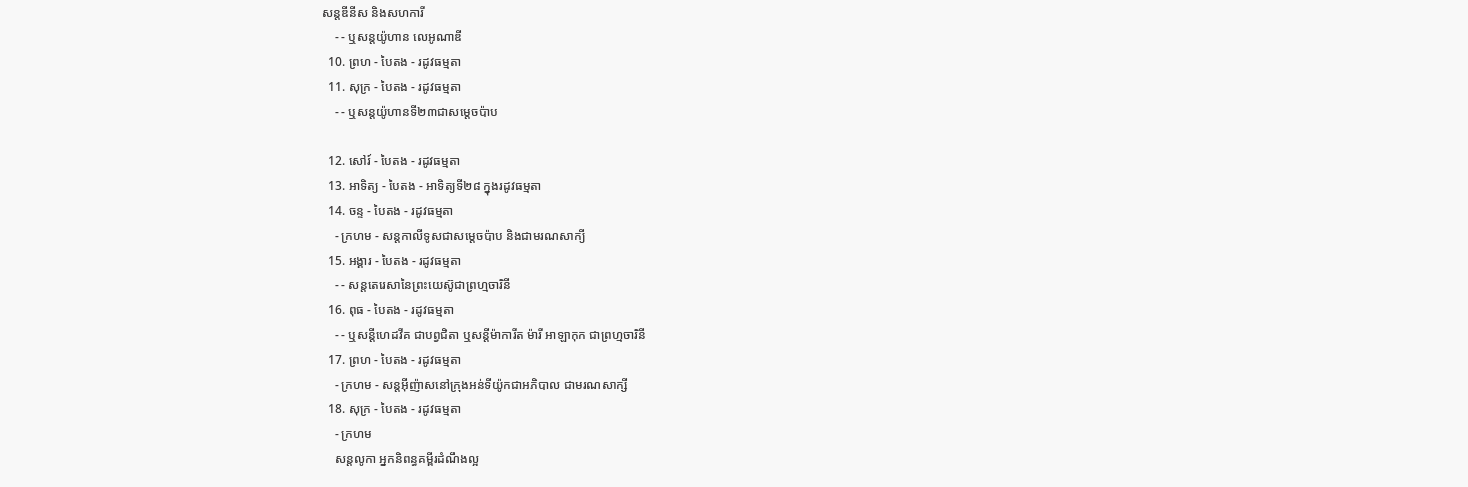សន្តឌីនីស និងសហការី
    - - ឬសន្តយ៉ូហាន លេអូណាឌី
  10. ព្រហ - បៃតង - រដូវធម្មតា
  11. សុក្រ - បៃតង - រដូវធម្មតា
    - - ឬសន្តយ៉ូហានទី២៣ជាសម្តេចប៉ាប

  12. សៅរ៍ - បៃតង - រដូវធម្មតា
  13. អាទិត្យ - បៃតង - អាទិត្យទី២៨ ក្នុងរដូវធម្មតា
  14. ចន្ទ - បៃតង - រដូវធម្មតា
    - ក្រហម - សន្ដកាលីទូសជាសម្ដេចប៉ាប និងជាមរណសាក្យី
  15. អង្គារ - បៃតង - រដូវធម្មតា
    - - សន្តតេរេសានៃព្រះយេស៊ូជាព្រហ្មចារិនី
  16. ពុធ - បៃតង - រដូវធម្មតា
    - - ឬសន្ដីហេដវីគ ជាបព្វជិតា ឬសន្ដីម៉ាការីត ម៉ារី អាឡាកុក ជាព្រហ្មចារិនី
  17. ព្រហ - បៃតង - រដូវធម្មតា
    - ក្រហម - សន្តអ៊ីញ៉ាសនៅក្រុងអន់ទីយ៉ូកជាអភិបាល ជាមរណសាក្សី
  18. សុក្រ - បៃតង - រដូវធម្មតា
    - ក្រហម
    សន្តលូកា អ្នកនិពន្ធគម្ពីរដំណឹងល្អ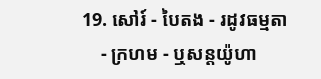19. សៅរ៍ - បៃតង - រដូវធម្មតា
    - ក្រហម - ឬសន្ដយ៉ូហា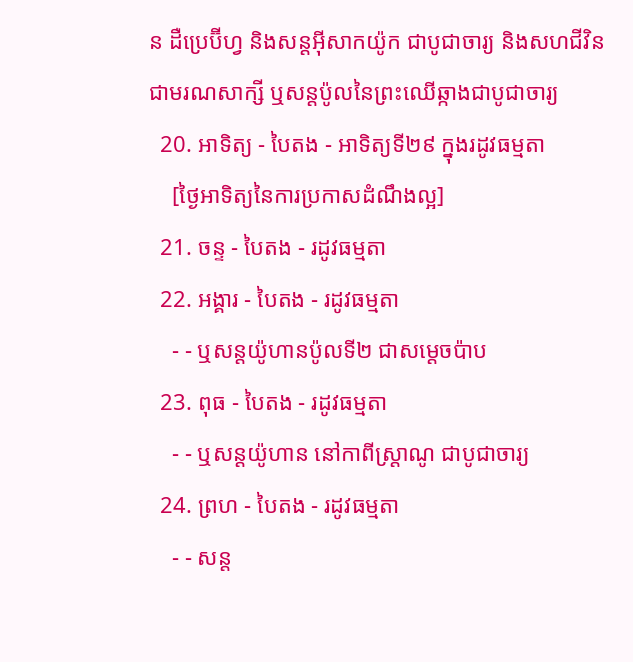ន ដឺប្រេប៊ីហ្វ និងសន្ដអ៊ីសាកយ៉ូក ជាបូជាចារ្យ និងសហជីវិន ជាមរណសាក្សី ឬសន្ដប៉ូលនៃព្រះឈើឆ្កាងជាបូជាចារ្យ
  20. អាទិត្យ - បៃតង - អាទិត្យទី២៩ ក្នុងរដូវធម្មតា
    [ថ្ងៃអាទិត្យនៃការប្រកាសដំណឹងល្អ]
  21. ចន្ទ - បៃតង - រដូវធម្មតា
  22. អង្គារ - បៃតង - រដូវធម្មតា
    - - ឬសន្តយ៉ូហានប៉ូលទី២ ជាសម្ដេចប៉ាប
  23. ពុធ - បៃតង - រដូវធម្មតា
    - - ឬសន្ដយ៉ូហាន នៅកាពីស្រ្ដាណូ ជាបូជាចារ្យ
  24. ព្រហ - បៃតង - រដូវធម្មតា
    - - សន្ត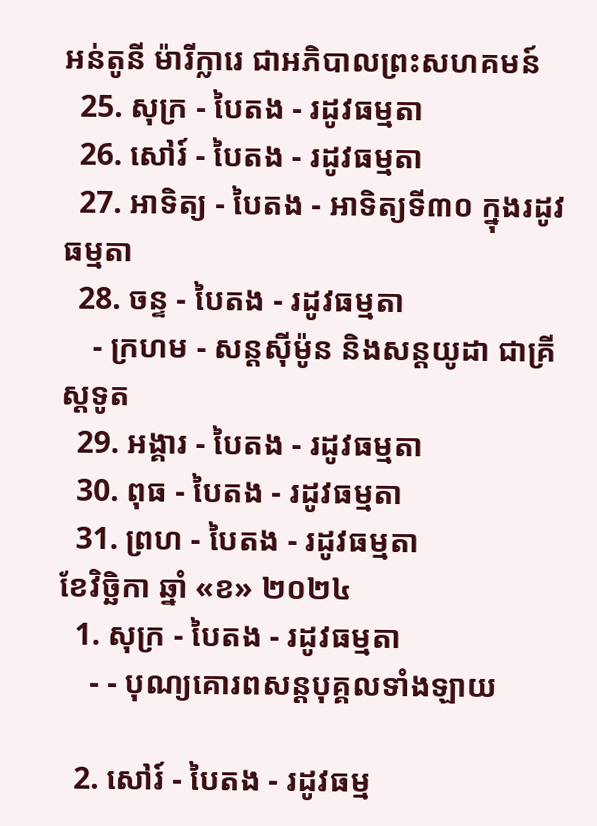អន់តូនី ម៉ារីក្លារេ ជាអភិបាលព្រះសហគមន៍
  25. សុក្រ - បៃតង - រដូវធម្មតា
  26. សៅរ៍ - បៃតង - រដូវធម្មតា
  27. អាទិត្យ - បៃតង - អាទិត្យទី៣០ ក្នុងរដូវធម្មតា
  28. ចន្ទ - បៃតង - រដូវធម្មតា
    - ក្រហម - សន្ដស៊ីម៉ូន និងសន្ដយូដា ជាគ្រីស្ដទូត
  29. អង្គារ - បៃតង - រដូវធម្មតា
  30. ពុធ - បៃតង - រដូវធម្មតា
  31. ព្រហ - បៃតង - រដូវធម្មតា
ខែវិច្ឆិកា ឆ្នាំ «ខ» ២០២៤
  1. សុក្រ - បៃតង - រដូវធម្មតា
    - - បុណ្យគោរពសន្ដបុគ្គលទាំងឡាយ

  2. សៅរ៍ - បៃតង - រដូវធម្ម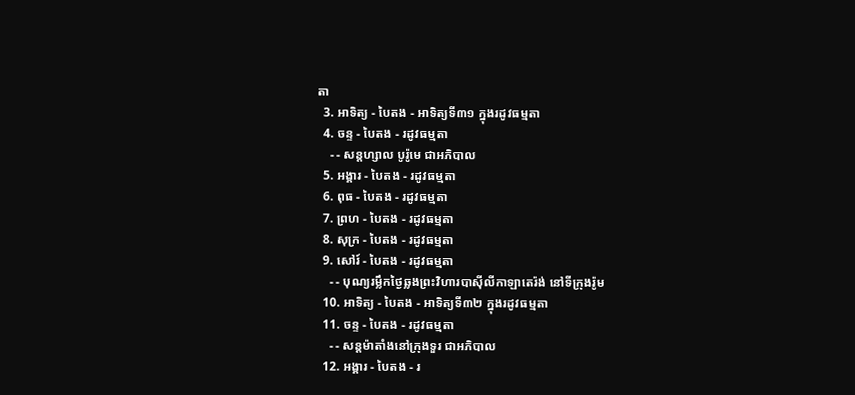តា
  3. អាទិត្យ - បៃតង - អាទិត្យទី៣១ ក្នុងរដូវធម្មតា
  4. ចន្ទ - បៃតង - រដូវធម្មតា
    - - សន្ដហ្សាល បូរ៉ូមេ ជាអភិបាល
  5. អង្គារ - បៃតង - រដូវធម្មតា
  6. ពុធ - បៃតង - រដូវធម្មតា
  7. ព្រហ - បៃតង - រដូវធម្មតា
  8. សុក្រ - បៃតង - រដូវធម្មតា
  9. សៅរ៍ - បៃតង - រដូវធម្មតា
    - - បុណ្យរម្លឹកថ្ងៃឆ្លងព្រះវិហារបាស៊ីលីកាឡាតេរ៉ង់ នៅទីក្រុងរ៉ូម
  10. អាទិត្យ - បៃតង - អាទិត្យទី៣២ ក្នុងរដូវធម្មតា
  11. ចន្ទ - បៃតង - រដូវធម្មតា
    - - សន្ដម៉ាតាំងនៅក្រុងទួរ ជាអភិបាល
  12. អង្គារ - បៃតង - រ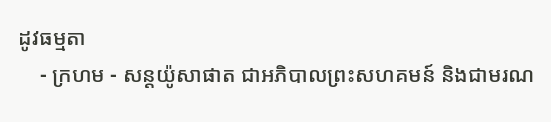ដូវធម្មតា
    - ក្រហម - សន្ដយ៉ូសាផាត ជាអភិបាលព្រះសហគមន៍ និងជាមរណ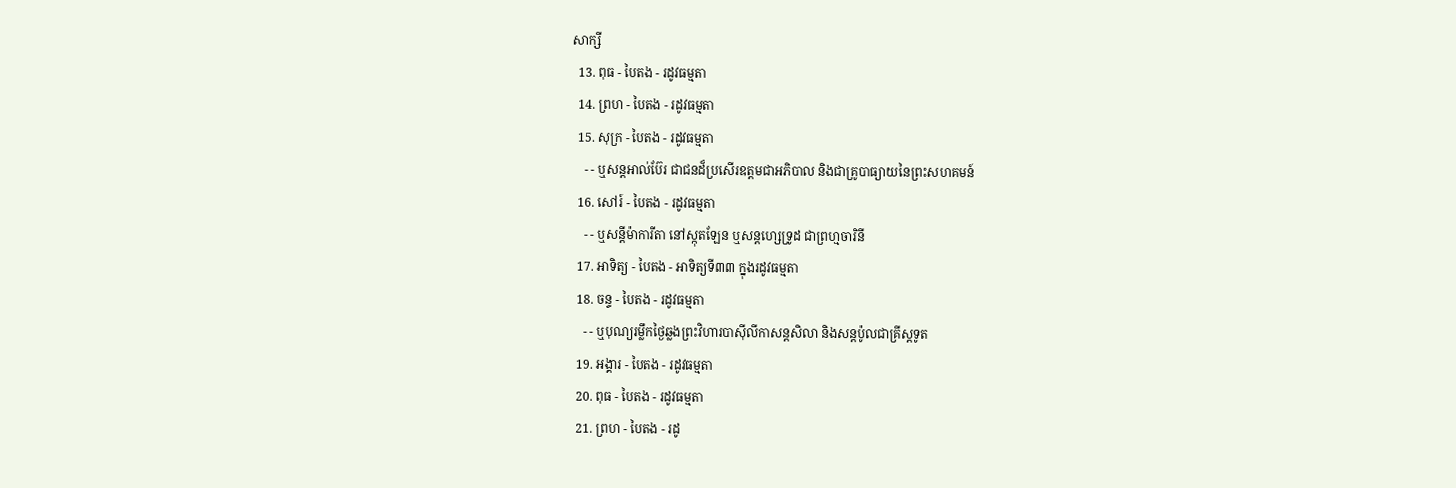សាក្សី
  13. ពុធ - បៃតង - រដូវធម្មតា
  14. ព្រហ - បៃតង - រដូវធម្មតា
  15. សុក្រ - បៃតង - រដូវធម្មតា
    - - ឬសន្ដអាល់ប៊ែរ ជាជនដ៏ប្រសើរឧត្ដមជាអភិបាល និងជាគ្រូបាធ្យាយនៃព្រះសហគមន៍
  16. សៅរ៍ - បៃតង - រដូវធម្មតា
    - - ឬសន្ដីម៉ាការីតា នៅស្កុតឡែន ឬសន្ដហ្សេទ្រូដ ជាព្រហ្មចារិនី
  17. អាទិត្យ - បៃតង - អាទិត្យទី៣៣ ក្នុងរដូវធម្មតា
  18. ចន្ទ - បៃតង - រដូវធម្មតា
    - - ឬបុណ្យរម្លឹកថ្ងៃឆ្លងព្រះវិហារបាស៊ីលីកាសន្ដសិលា និងសន្ដប៉ូលជាគ្រីស្ដទូត
  19. អង្គារ - បៃតង - រដូវធម្មតា
  20. ពុធ - បៃតង - រដូវធម្មតា
  21. ព្រហ - បៃតង - រដូ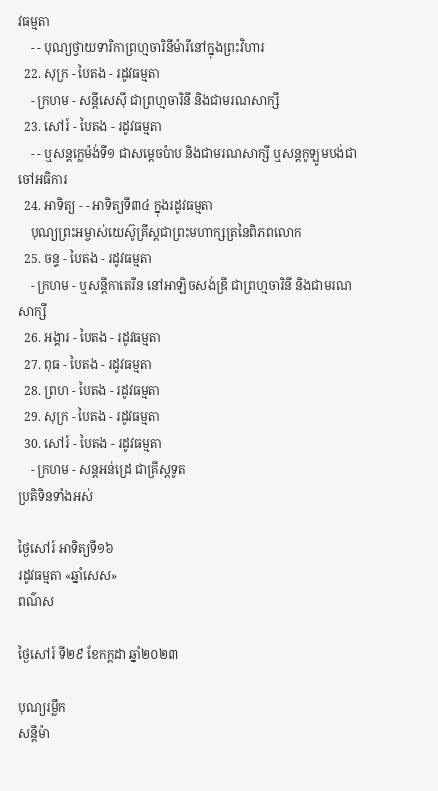វធម្មតា
    - - បុណ្យថ្វាយទារិកាព្រហ្មចារិនីម៉ារីនៅក្នុងព្រះវិហារ
  22. សុក្រ - បៃតង - រដូវធម្មតា
    - ក្រហម - សន្ដីសេស៊ី ជាព្រហ្មចារិនី និងជាមរណសាក្សី
  23. សៅរ៍ - បៃតង - រដូវធម្មតា
    - - ឬសន្ដក្លេម៉ង់ទី១ ជាសម្ដេចប៉ាប និងជាមរណសាក្សី ឬសន្ដកូឡូមបង់ជាចៅអធិការ
  24. អាទិត្យ - - អាទិត្យទី៣៤ ក្នុងរដូវធម្មតា
    បុណ្យព្រះអម្ចាស់យេស៊ូគ្រីស្ដជាព្រះមហាក្សត្រនៃពិភពលោក
  25. ចន្ទ - បៃតង - រដូវធម្មតា
    - ក្រហម - ឬសន្ដីកាតេរីន នៅអាឡិចសង់ឌ្រី ជាព្រហ្មចារិនី និងជាមរណសាក្សី
  26. អង្គារ - បៃតង - រដូវធម្មតា
  27. ពុធ - បៃតង - រដូវធម្មតា
  28. ព្រហ - បៃតង - រដូវធម្មតា
  29. សុក្រ - បៃតង - រដូវធម្មតា
  30. សៅរ៍ - បៃតង - រដូវធម្មតា
    - ក្រហម - សន្ដអន់ដ្រេ ជាគ្រីស្ដទូត
ប្រតិទិនទាំងអស់

ថ្ងៃសៅរ៍ អាទិត្យទី១៦
រដូវធម្មតា «ឆ្នាំសេស»
ពណ៌ស

ថ្ងៃសៅរ៍ ទី២៩ ខែកក្ដដា ឆ្នាំ២០២៣

បុណ្យរម្លឹក
សន្ដីម៉ា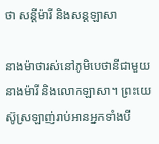ថា សន្ដីម៉ារី និងសន្ដឡាសា

នាងម៉ាថារស់នៅភូមិបេថានីជាមួយនាងម៉ារី និងលោកឡាសា។ ព្រះយេស៊ូស្រឡាញ់រាប់អានអ្នកទាំងបី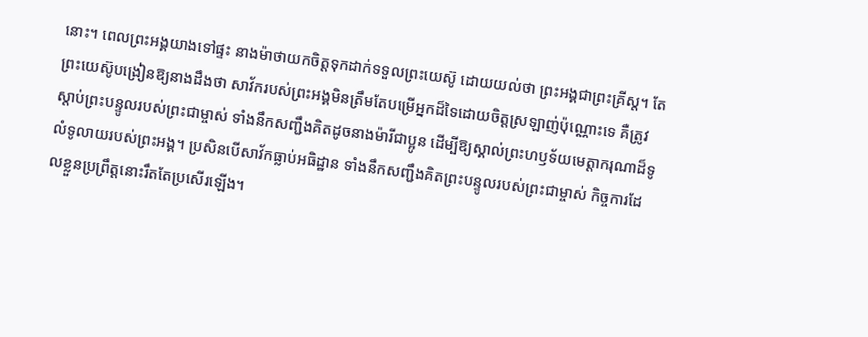នោះ។ ពេលព្រះអង្គយាងទៅផ្ទះ នាងម៉ាថាយកចិត្តទុកដាក់ទទួលព្រះយេស៊ូ ដោយយល់ថា ព្រះអង្គជាព្រះគ្រីស្ត។ តែព្រះយេស៊ូបង្រៀនឱ្យនាងដឹងថា សាវ័ករបស់ព្រះអង្គមិនត្រឹមតែបម្រើអ្នកដ៏ទៃដោយចិត្តស្រឡាញ់ប៉ុណ្ណោះទេ គឺត្រូវស្តាប់ព្រះបន្ទូលរបស់ព្រះជាម្ចាស់ ទាំងនឹកសញ្ជឹងគិតដូចនាងម៉ារីជាប្អូន ដើម្បីឱ្យស្គាល់ព្រះហឫទ័យមេត្តាករុណាដ៏ទូលំទូលាយរបស់ព្រះអង្គ។ ប្រសិនបើសាវ័កធ្លាប់អធិដ្ឋាន ទាំងនឹកសញ្ជឹងគិតព្រះបន្ទូលរបស់ព្រះជាម្ចាស់ កិច្ចការដែលខ្លួនប្រព្រឹត្តនោះរឹតតែប្រសើរឡើង។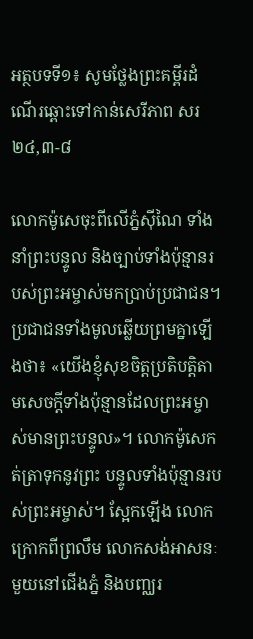អត្ថបទទី១៖ សូមថ្លែងព្រះគម្ពីរដំណើរឆ្ពោះទៅកាន់សេរីភាព សរ ២៤,៣-៨

លោកម៉ូសេចុះពីលើភ្នំស៊ីណៃ ទាំងនាំព្រះបន្ទូល និងច្បាប់ទាំងប៉ុន្មានរបស់ព្រះអម្ចាស់មកប្រាប់ប្រជាជន។ ប្រជាជនទាំងមូលឆ្លើយព្រមគ្នាឡើងថា៖ «យើងខ្ញុំសុខចិត្តប្រតិបត្តិតាមសេចក្តីទាំងប៉ុន្មានដែលព្រះអម្ចាស់មានព្រះបន្ទូល»។ លោកម៉ូសេកត់ត្រាទុកនូវព្រះ បន្ទូលទាំងប៉ុន្មានរបស់ព្រះអម្ចាស់។ ស្អែកឡើង លោកក្រោកពីព្រលឹម លោកសង់អាសនៈមួយនៅជើងភ្នំ និងបញ្ឈរ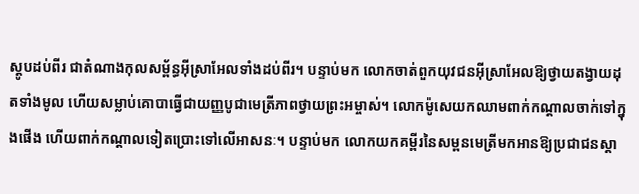ស្តូបដប់ពីរ ជាតំណាងកុលសម្ព័ន្ធអ៊ីស្រាអែលទាំងដប់ពីរ។ បន្ទាប់មក លោកចាត់ពួកយុវជនអ៊ីស្រាអែលឱ្យថ្វាយតង្វាយដុតទាំងមូល ហើយសម្លាប់គោបាធ្វើជាយញ្ញបូជាមេត្រីភាពថ្វាយព្រះអម្ចាស់។ លោកម៉ូសេយកឈាមពាក់កណ្តាលចាក់ទៅក្នុងផើង ហើយពាក់កណ្តាលទៀតប្រោះទៅលើអាសនៈ។ បន្ទាប់មក លោកយកគម្ពីរនៃសម្ពនមេត្រីមកអានឱ្យប្រជាជនស្តា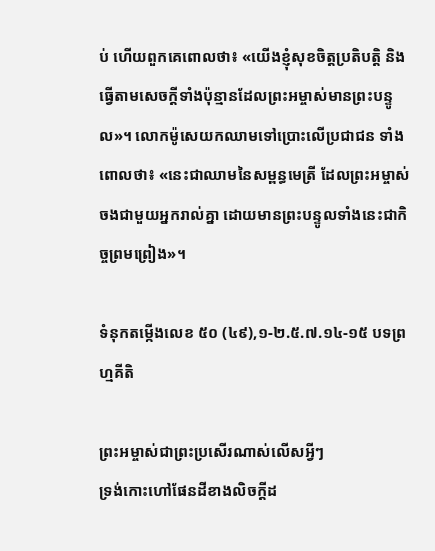ប់ ហើយពួកគេពោលថា៖ «យើងខ្ញុំសុខចិត្តប្រតិបត្តិ និងធ្វើតាមសេចក្តីទាំងប៉ុន្មានដែលព្រះអម្ចាស់មានព្រះបន្ទូល»។ លោកម៉ូសេយកឈាមទៅប្រោះលើប្រជាជន ទាំងពោលថា៖ «នេះជាឈាមនៃសម្ពន្ធមេត្រី ដែលព្រះអម្ចាស់ចងជាមួយអ្នករាល់គ្នា ដោយមានព្រះបន្ទូលទាំងនេះជាកិច្ចព្រមព្រៀង»។

ទំនុកតម្កើងលេខ ៥០ (៤៩),១-២.៥.៧.១៤-១៥ បទព្រហ្មគីតិ

ព្រះអម្ចាស់ជាព្រះប្រសើរណាស់លើសអ្វីៗ
ទ្រង់កោះហៅផែនដីខាងលិចក្តីដ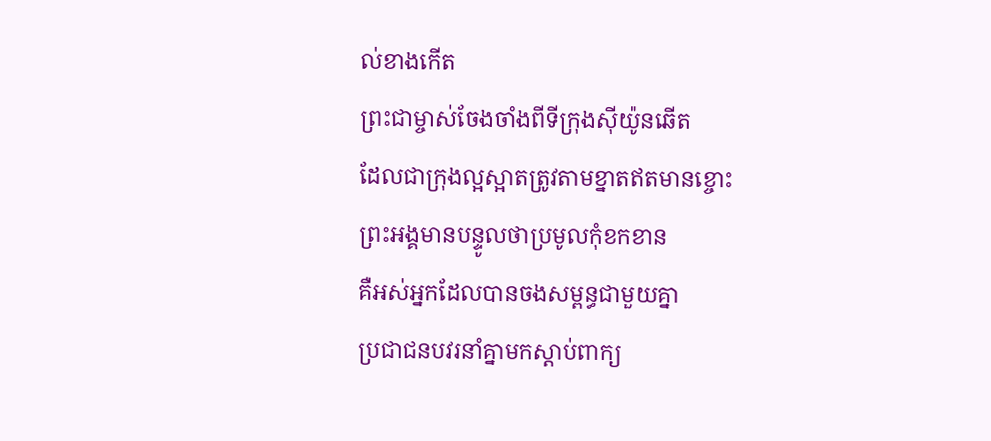ល់ខាងកើត
ព្រះជាម្ចាស់ចែងចាំងពីទីក្រុងស៊ីយ៉ូនឆើត
ដែលជាក្រុងល្អស្អាតត្រូវតាមខ្នាតឥតមានខ្ចោះ
ព្រះអង្គមានបន្ទូលថាប្រមូលកុំខកខាន
គឺអស់អ្នកដែលបានចងសម្ពន្ធជាមួយគ្នា
ប្រជាជនបវរនាំគ្នាមកស្តាប់ពាក្យ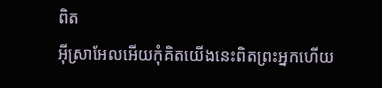ពិត
អ៊ីស្រាអែលអើយកុំគិតយើងនេះពិតព្រះអ្នកហើយ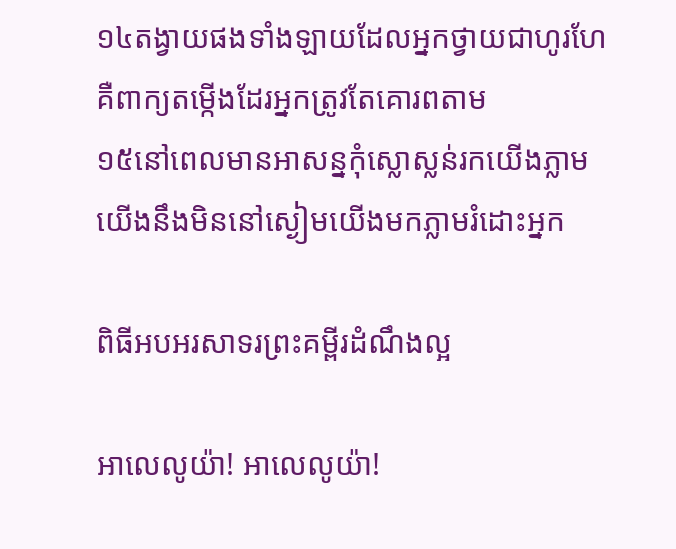១៤តង្វាយផងទាំងឡាយដែលអ្នកថ្វាយជាហូរហែ
គឺពាក្យតម្កើងដែរអ្នកត្រូវតែគោរពតាម
១៥នៅពេលមានអាសន្នកុំស្លោស្លន់រកយើងភ្លាម
យើងនឹងមិននៅស្ងៀមយើងមកភ្លាមរំដោះអ្នក

ពិធីអបអរសាទរព្រះគម្ពីរដំណឹងល្អ

អាលេលូយ៉ា! អាលេលូយ៉ា!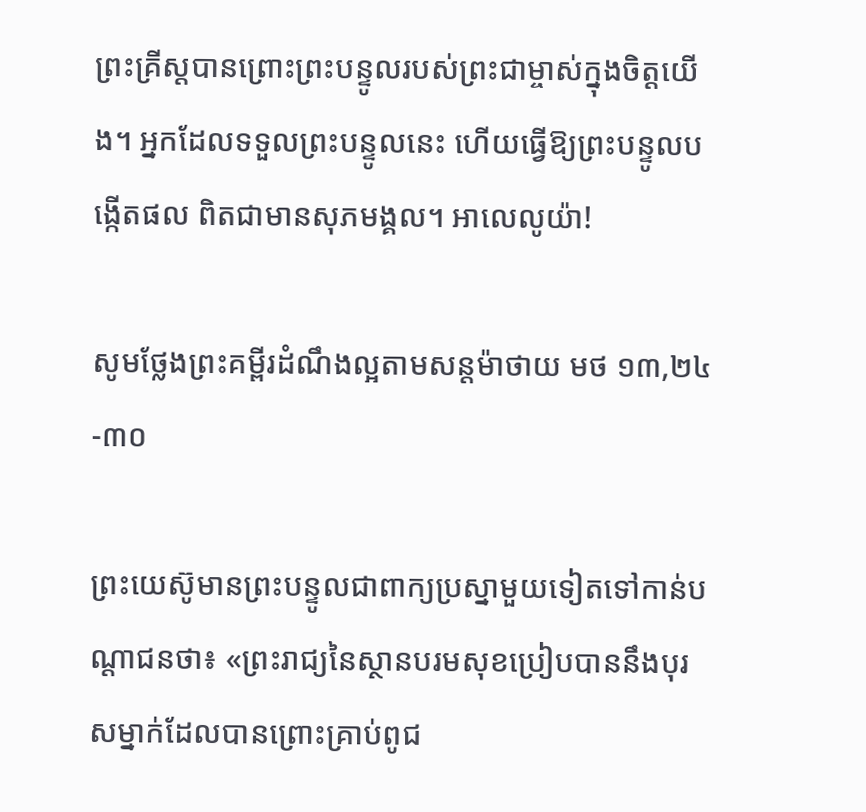ព្រះគ្រីស្តបានព្រោះព្រះបន្ទូលរបស់ព្រះជាម្ចាស់ក្នុងចិត្តយើង។ អ្នកដែលទទួលព្រះបន្ទូលនេះ ហើយធ្វើឱ្យព្រះបន្ទូលបង្កើតផល ពិតជាមានសុភមង្គល។ អាលេលូយ៉ា!

សូមថ្លែងព្រះគម្ពីរដំណឹងល្អតាមសន្តម៉ាថាយ មថ ១៣,២៤-៣០

ព្រះយេស៊ូមានព្រះបន្ទូលជាពាក្យប្រស្នាមួយទៀតទៅកាន់បណ្តាជនថា៖ «ព្រះរាជ្យនៃស្ថានបរមសុខប្រៀបបាននឹងបុរសម្នាក់ដែលបានព្រោះគ្រាប់ពូជ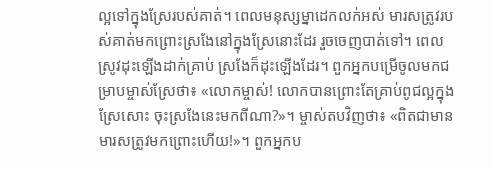ល្អទៅក្នុងស្រែរបស់គាត់។ ពេលមនុស្សម្នាដេកលក់អស់ មារសត្រូវរបស់គាត់មកព្រោះស្រងែនៅក្នុងស្រែនោះដែរ រួចចេញបាត់ទៅ។ ពេលស្រូវដុះឡើងដាក់គ្រាប់ ស្រងែក៏ដុះឡើងដែរ។ ពួកអ្នកបម្រើចូលមកជម្រាបម្ចាស់ស្រែថា៖ «លោកម្ចាស់! លោកបានព្រោះតែគ្រាប់ពូជល្អក្នុងស្រែសោះ ចុះស្រងែនេះមកពីណា?»។ ម្ចាស់តបវិញថា៖ «ពិតជាមានមារសត្រូវមកព្រោះហើយ!»។ ពួកអ្នកប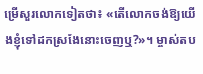ម្រើសួរលោកទៀតថា៖ «តើលោកចង់ឱ្យយើងខ្ញុំទៅដកស្រងែនោះចេញឬ?»។ ម្ចាស់តប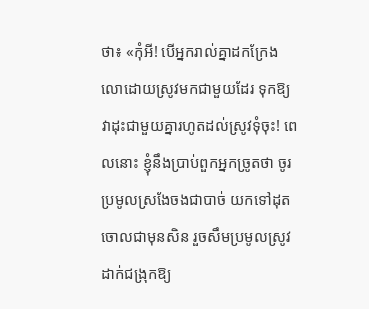ថា៖ «កុំអី! បើអ្នករាល់គ្នាដកក្រែងលោដោយស្រូវមកជាមួយដែរ ទុកឱ្យវាដុះជាមួយគ្នារហូតដល់ស្រូវទុំចុះ! ពេលនោះ ខ្ញុំនឹងប្រាប់ពួកអ្នកច្រូតថា ចូរប្រមូលស្រងែចងជាបាច់ យកទៅដុតចោលជាមុនសិន រួចសឹមប្រមូលស្រូវដាក់ជង្រុកឱ្យ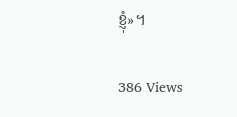ខ្ញុំ»។

386 Views